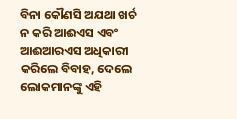ବିନା କୌଣସି ଅଯଥା ଖର୍ଚ ନ କରି ଆଈଏସ ଏବଂ ଆଈଆରଏସ ଅଧିକାରୀ କରିଲେ ବିବାହ, ଦେଲେ ଲୋକମାନଙ୍କୁ ଏହି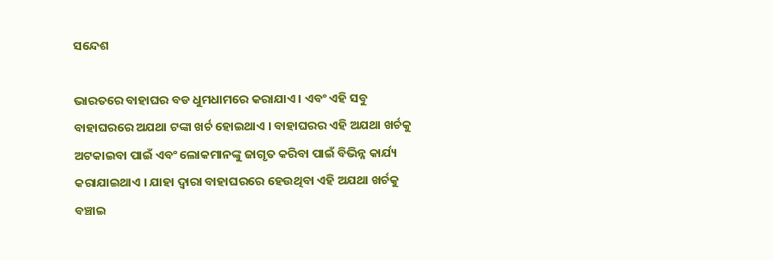ସନ୍ଦେଶ

ଭାରତରେ ବାହାଘର ବଡ ଧୁମଧାମରେ କରାଯାଏ । ଏବଂ ଏହି ସବୁ ବାହାଘରରେ ଅଯଥା ଟଙ୍କା ଖର୍ଚ ହୋଇଥାଏ । ବାହାଘରର ଏହି ଅଯଥା ଖର୍ଚକୁ ଅଟକାଇବା ପାଇଁ ଏବଂ ଲୋକମାନଙ୍କୁ ଜାଗୃତ କରିବା ପାଇଁ ବିଭିନ୍ନ କାର୍ଯ୍ୟ କରାଯାଇଥାଏ । ଯାହା ଦ୍ଵାରା ବାହାଘରରେ ହେଉଥିବା ଏହି ଅଯଥା ଖର୍ଚକୁ ବଞ୍ଚାଇ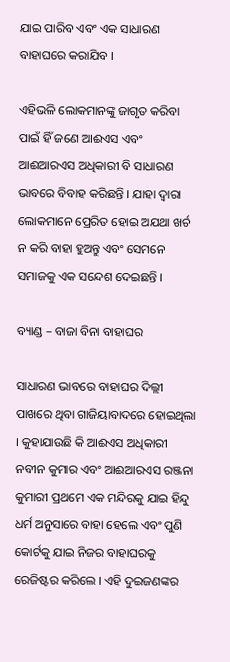ଯାଇ ପାରିବ ଏବଂ ଏକ ସାଧାରଣ ବାହାଘରେ କରାଯିବ ।

ଏହିଭଳି ଲୋକମାନଙ୍କୁ ଜାଗୃତ କରିବା ପାଇଁ ହିଁ ଜଣେ ଆଈଏସ ଏବଂ ଆଈଆରଏସ ଅଧିକାରୀ ବି ସାଧାରଣ ଭାବରେ ବିବାହ କରିଛନ୍ତି । ଯାହା ଦ୍ଵାରା ଲୋକମାନେ ପ୍ରେରିତ ହୋଇ ଅଯଥା ଖର୍ଚ ନ କରି ବାହା ହୁଅନ୍ତୁ ଏବଂ ସେମନେ ସମାଜକୁ ଏକ ସନ୍ଦେଶ ଦେଇଛନ୍ତି ।

ବ୍ୟାଣ୍ଡ – ବାଜା ବିନା ବାହାଘର

ସାଧାରଣ ଭାବରେ ବାହାଘର ଦିଲ୍ଲୀ ପାଖରେ ଥିବା ଗାଜିୟାବାଦରେ ହୋଇଥିଲା । କୁହାଯାଉଛି କି ଆଈଏସ ଅଧିକାରୀ ନବୀନ କୁମାର ଏବଂ ଆଈଆରଏସ ରଞ୍ଜନା କୁମାରୀ ପ୍ରଥମେ ଏକ ମନ୍ଦିରକୁ ଯାଇ ହିନ୍ଦୁ ଧର୍ମ ଅନୁସାରେ ବାହା ହେଲେ ଏବଂ ପୁଣି କୋର୍ଟକୁ ଯାଇ ନିଜର ବାହାଘରକୁ ରେଜିଷ୍ଟର କରିଲେ । ଏହି ଦୁଇଜଣଙ୍କର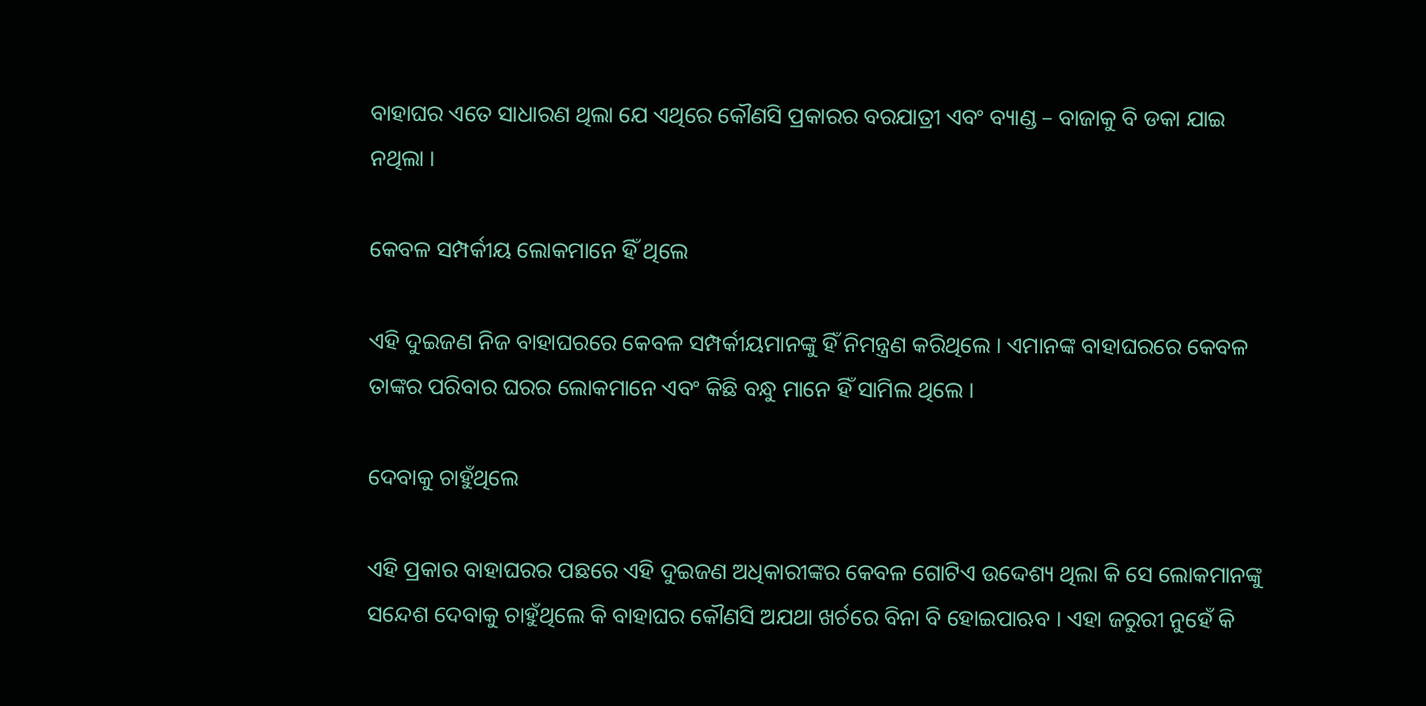ବାହାଘର ଏତେ ସାଧାରଣ ଥିଲା ଯେ ଏଥିରେ କୌଣସି ପ୍ରକାରର ବରଯାତ୍ରୀ ଏବଂ ବ୍ୟାଣ୍ଡ – ବାଜାକୁ ବି ଡକା ଯାଇ ନଥିଲା ।

କେବଳ ସମ୍ପର୍କୀୟ ଲୋକମାନେ ହିଁ ଥିଲେ

ଏହି ଦୁଇଜଣ ନିଜ ବାହାଘରରେ କେବଳ ସମ୍ପର୍କୀୟମାନଙ୍କୁ ହିଁ ନିମନ୍ତ୍ରଣ କରିଥିଲେ । ଏମାନଙ୍କ ବାହାଘରରେ କେବଳ ତାଙ୍କର ପରିବାର ଘରର ଲୋକମାନେ ଏବଂ କିଛି ବନ୍ଧୁ ମାନେ ହିଁ ସାମିଲ ଥିଲେ ।

ଦେବାକୁ ଚାହୁଁଥିଲେ

ଏହି ପ୍ରକାର ବାହାଘରର ପଛରେ ଏହି ଦୁଇଜଣ ଅଧିକାରୀଙ୍କର କେବଳ ଗୋଟିଏ ଉଦ୍ଦେଶ୍ୟ ଥିଲା କି ସେ ଲୋକମାନଙ୍କୁ ସନ୍ଦେଶ ଦେବାକୁ ଚାହୁଁଥିଲେ କି ବାହାଘର କୌଣସି ଅଯଥା ଖର୍ଚରେ ବିନା ବି ହୋଇପାଋବ । ଏହା ଜରୁରୀ ନୁହେଁ କି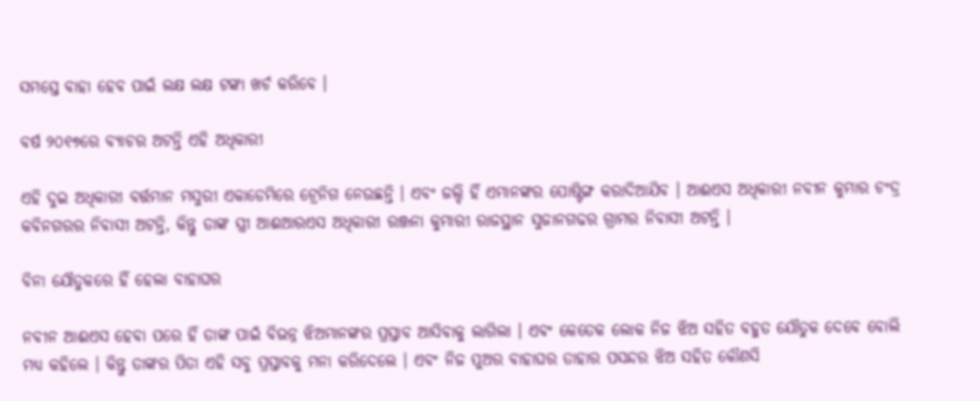ସମସ୍ତେ ବାହା ହେବ ପାଇଁ ଲକ୍ଷ ଲକ୍ଷ ଟଙ୍କା ଖର୍ଚ କରିବେ ।

ବର୍ଷ ୨୦୧୭ରେ ବ୍ୟାଚର ଅଟନ୍ତି ଏହି ଅଧିକାରୀ

ଏହି ଦୁଇ ଅଧିକାରୀ ବର୍ତ୍ତମାନ ମସୁରୀ ଏକାଡେମିରେ ଟ୍ରେନିଗ ନେଉଛନ୍ତି । ଏବଂ ଜଲ୍ଦି ହିଁ ଏମାନଙ୍କର ପୋଷ୍ଟିଙ୍ଗ କରାଦିଆଯିବ । ଆଈଏସ ଅଧିକାରୀ ନବୀନ କୁମାର ଚଂଦ୍ର କବିନଗରର ନିବାସୀ ଅଟନ୍ତି, କିନ୍ତୁ ତାଙ୍କ ସ୍ତ୍ରୀ ଆଈଆରଏସ ଅଧିକାରୀ ରଞ୍ଜନା କୁମାରୀ ରାଜସ୍ଥାନ ସୁଜାନଗଢର ଗ୍ରାମର ନିବାସୀ ଅଟନ୍ତି ।

ବିନା ଯୌତୁକରେ ହିଁ ହେଲା ବାହାଘର

ନବୀନ ଆଈଏସ ହେବା ପରେ ହିଁ ତାଙ୍କ ପାଇଁ ବିଭନ୍ନ ଝିଅମାନଙ୍କର ପ୍ରସ୍ତାବ ଆସିବାକୁ ଲାଗିଲା । ଏବଂ କେତେକ ଲୋକ ନିଜ ଝିଅ ସହିତ ବହୁତ ଯୌତୁକ ଦେବେ ବୋଲି ମଧ୍ୟ କହିଲେ । କିନ୍ତୁ ତାଙ୍କର ପିତା ଏହି ସବୁ ପ୍ରସ୍ତାବକୁ ମନା କରିଦେଲେ । ଏବଂ ନିଜ ପୁଅର ବାହାଘର ତାହାର ପସନ୍ଦର ଝିଅ ସହିତ କୌଣସି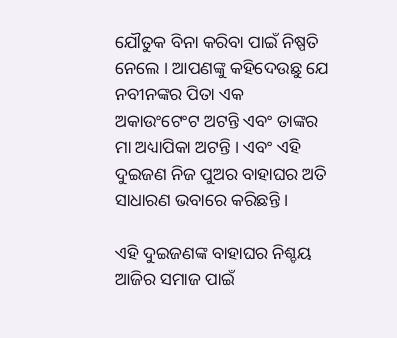ଯୌତୁକ ବିନା କରିବା ପାଇଁ ନିଷ୍ପତି ନେଲେ । ଆପଣଙ୍କୁ କହିଦେଉଛୁ ଯେ ନବୀନଙ୍କର ପିତା ଏକ ଅକାଉଂଟେଂଟ ଅଟନ୍ତି ଏବଂ ତାଙ୍କର ମା ଅଧ୍ୟାପିକା ଅଟନ୍ତି । ଏବଂ ଏହି ଦୁଇଜଣ ନିଜ ପୁଅର ବାହାଘର ଅତି ସାଧାରଣ ଭବାରେ କରିଛନ୍ତି ।

ଏହି ଦୁଇଜଣଙ୍କ ବାହାଘର ନିଶ୍ଚୟ ଆଜିର ସମାଜ ପାଇଁ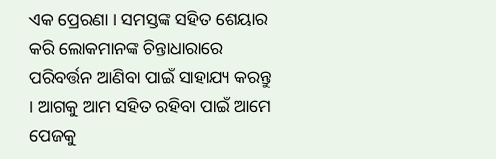ଏକ ପ୍ରେରଣା । ସମସ୍ତଙ୍କ ସହିତ ଶେୟାର କରି ଲୋକମାନଙ୍କ ଚିନ୍ତାଧାରାରେ ପରିବର୍ତ୍ତନ ଆଣିବା ପାଇଁ ସାହାଯ୍ୟ କରନ୍ତୁ । ଆଗକୁ ଆମ ସହିତ ରହିବା ପାଇଁ ଆମେ ପେଜକୁ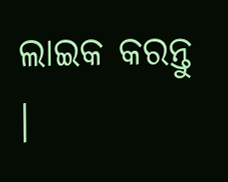ଲାଇକ କରନ୍ତୁ ।